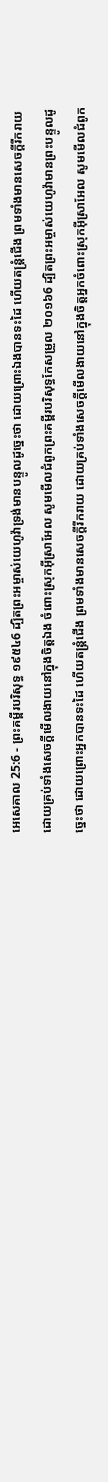អេសេគាល 25:6 - ព្រះគម្ពីរបរិសុទ្ធ ១៩៥៤6 ដ្បិតព្រះអម្ចាស់យេហូវ៉ាទ្រង់មានបន្ទូលដូច្នេះថា ដោយព្រោះឯងបានទះដៃ ហើយតន្ត្រំជើង ព្រមទាំងមានសេចក្ដីរីករាយ ដោយគ្រប់ទាំងសេចក្ដីមើលងាយនៅក្នុងចិត្តឯង ចំពោះស្រុកអ៊ីស្រាអែល សូមមើលជំពូកព្រះគម្ពីរបរិសុទ្ធកែសម្រួល ២០១៦6 ដ្បិតព្រះអម្ចាស់យេហូវ៉ាមានព្រះបន្ទូលដូច្នេះថា ដោយព្រោះអ្នកបានទះដៃ ហើយតន្ត្រំជើង ព្រមទាំងមានសេចក្ដីរីករាយ ដោយគ្រប់ទាំងសេចក្ដីមើលងាយនៅក្នុងចិត្តអ្នកចំពោះស្រុកអ៊ីស្រាអែល សូមមើលជំពូក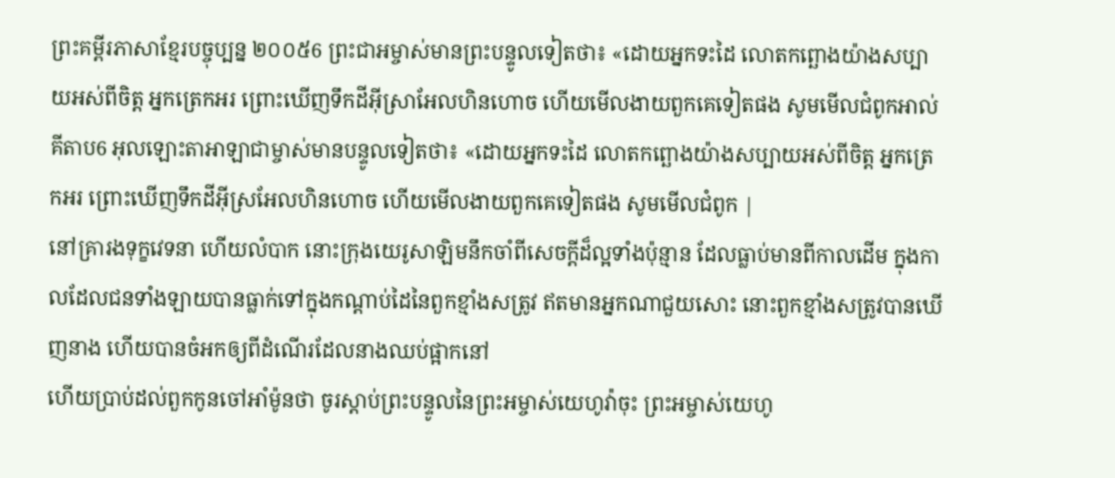ព្រះគម្ពីរភាសាខ្មែរបច្ចុប្បន្ន ២០០៥6 ព្រះជាអម្ចាស់មានព្រះបន្ទូលទៀតថា៖ «ដោយអ្នកទះដៃ លោតកព្ឆោងយ៉ាងសប្បាយអស់ពីចិត្ត អ្នកត្រេកអរ ព្រោះឃើញទឹកដីអ៊ីស្រាអែលហិនហោច ហើយមើលងាយពួកគេទៀតផង សូមមើលជំពូកអាល់គីតាប6 អុលឡោះតាអាឡាជាម្ចាស់មានបន្ទូលទៀតថា៖ «ដោយអ្នកទះដៃ លោតកព្ឆោងយ៉ាងសប្បាយអស់ពីចិត្ត អ្នកត្រេកអរ ព្រោះឃើញទឹកដីអ៊ីស្រអែលហិនហោច ហើយមើលងាយពួកគេទៀតផង សូមមើលជំពូក |
នៅគ្រារងទុក្ខវេទនា ហើយលំបាក នោះក្រុងយេរូសាឡិមនឹកចាំពីសេចក្ដីដ៏ល្អទាំងប៉ុន្មាន ដែលធ្លាប់មានពីកាលដើម ក្នុងកាលដែលជនទាំងឡាយបានធ្លាក់ទៅក្នុងកណ្តាប់ដៃនៃពួកខ្មាំងសត្រូវ ឥតមានអ្នកណាជួយសោះ នោះពួកខ្មាំងសត្រូវបានឃើញនាង ហើយបានចំអកឲ្យពីដំណើរដែលនាងឈប់ផ្អាកនៅ
ហើយប្រាប់ដល់ពួកកូនចៅអាំម៉ូនថា ចូរស្តាប់ព្រះបន្ទូលនៃព្រះអម្ចាស់យេហូវ៉ាចុះ ព្រះអម្ចាស់យេហូ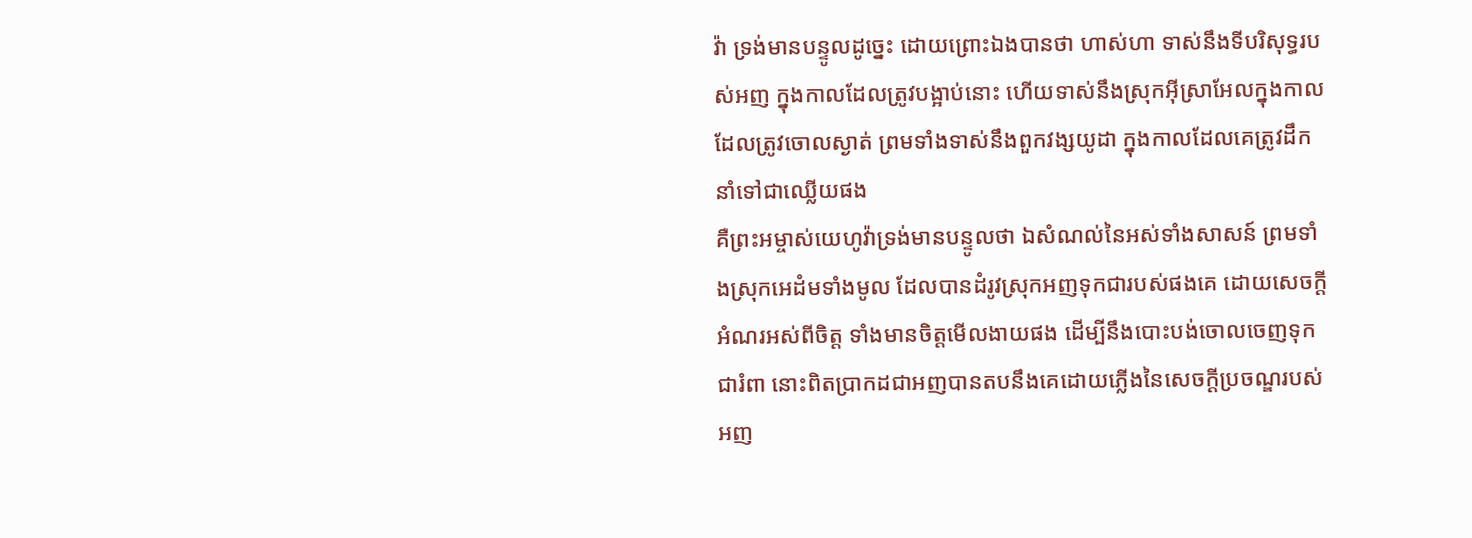វ៉ា ទ្រង់មានបន្ទូលដូច្នេះ ដោយព្រោះឯងបានថា ហាស់ហា ទាស់នឹងទីបរិសុទ្ធរបស់អញ ក្នុងកាលដែលត្រូវបង្អាប់នោះ ហើយទាស់នឹងស្រុកអ៊ីស្រាអែលក្នុងកាល ដែលត្រូវចោលស្ងាត់ ព្រមទាំងទាស់នឹងពួកវង្សយូដា ក្នុងកាលដែលគេត្រូវដឹកនាំទៅជាឈ្លើយផង
គឺព្រះអម្ចាស់យេហូវ៉ាទ្រង់មានបន្ទូលថា ឯសំណល់នៃអស់ទាំងសាសន៍ ព្រមទាំងស្រុកអេដំមទាំងមូល ដែលបានដំរូវស្រុកអញទុកជារបស់ផងគេ ដោយសេចក្ដីអំណរអស់ពីចិត្ត ទាំងមានចិត្តមើលងាយផង ដើម្បីនឹងបោះបង់ចោលចេញទុកជារំពា នោះពិតប្រាកដជាអញបានតបនឹងគេដោយភ្លើងនៃសេចក្ដីប្រចណ្ឌរបស់អញ